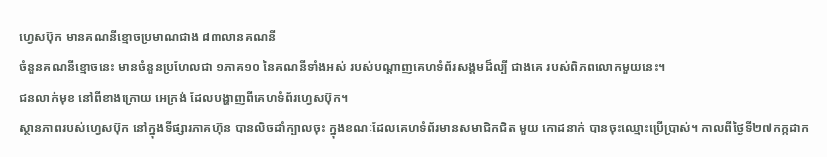ហ្វេសប៊ុក មានគណនីខ្មោចប្រមាណជាង ៨៣លានគណនី
ចំនួនគណនីខ្មោចនេះ មានចំនួនប្រហែលជា ១ភាគ១០ នៃគណនីទាំងអស់ របស់បណ្ដាញគេហទំព័រសង្គមដ៏ល្បី ជាងគេ របស់ពិភពលោកមួយនេះ។
ជនលាក់មុខ នៅពីខាងក្រោយ អេក្រង់ ដែលបង្ហាញពីគេហទំព័រហ្វេសប៊ុក។
ស្ថានភាពរបស់ហ្វេសប៊ុក នៅក្នុងទីផ្សារភាគហ៊ុន បានលិចដាំក្បាលចុះ ក្នុងខណៈដែលគេហទំព័រមានសមាជិកជិត មួយ កោដនាក់ បានចុះឈ្មោះប្រើប្រាស់។ កាលពីថ្ងៃទី២៧កក្កដាក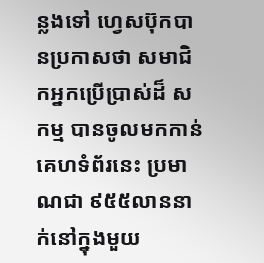ន្លងទៅ ហ្វេសប៊ុកបានប្រកាសថា សមាជិកអ្នកប្រើប្រាស់ដ៏ សកម្ម បានចូលមកកាន់គេហទំព័រនេះ ប្រមាណជា ៩៥៥លាននាក់នៅក្នុងមួយ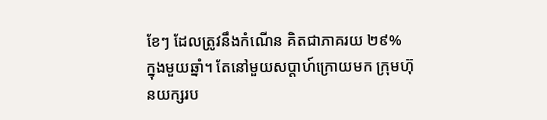ខែៗ ដែលត្រូវនឹងកំណើន គិតជាភាគរយ ២៩% ក្នុងមួយឆ្នាំ។ តែនៅមួយសប្ដាហ៍ក្រោយមក ក្រុមហ៊ុនយក្សរប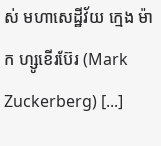ស់ មហាសេដ្ឋីវ័យ ក្មេង ម៉ាក ហ្សូខើរប៊ែរ (Mark Zuckerberg) [...]